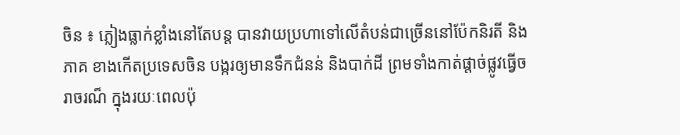ចិន ៖ ភ្លៀងធ្លាក់ខ្លាំងនៅតែបន្ត បានវាយប្រហាទៅលើតំបន់ជាច្រើននៅប៉ែកនិរតី និងភាគ ខាងកើតប្រទេសចិន បង្ករឲ្យមានទឹកជំនន់ និងបាក់ដី ព្រមទាំងកាត់ផ្តាច់ផ្លូវធ្វើចរាចរណ៏ ក្នុងរយៈពេលប៉ុ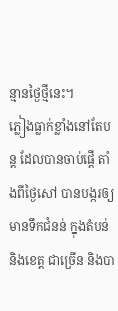ន្មានថ្ងៃថ្មីនេះ។
ភ្លៀងធ្លាក់ខ្លាំងនៅតែបន្ត ដែលបានចាប់ផ្តើ តាំងពីថ្ងៃសៅ បានបង្ករឲ្យមានទឹកជំនន់ ក្នុងតំបន់ និងខេត្ត ជាច្រើន និងបា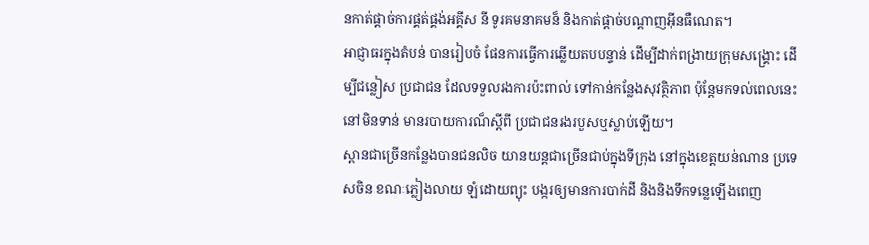នកាត់ផ្តាច់ការផ្គត់ផ្គង់អគ្គីស នី ទូរគមនាគមន៏ និងកាត់ផ្តាច់បណ្តាញអ៊ីនធឺណេត។
អាជ្ញាធរក្នុងតំបន់ បានរៀបចំ ផែនការធ្វើការឆ្លើយតបបន្ទាន់ ដើម្បីដាក់ពង្រាយក្រុមសង្គ្រោះ ដើម្បីជន្លៀស ប្រជាជន ដែលទទួលរងការប៉ះពាល់ ទៅកាន់កន្លែងសុវត្ថិភាព ប៉ុន្តែមកទល់ពេលនេះ នៅមិនទាន់ មានរបាយការណ៏ស្តីពី ប្រជាជនរងរបួសឬស្លាប់ឡើយ។
ស្ពានជាច្រើនកន្លែងបានជនលិច យានយន្តជាច្រើនជាប់ក្នុងទីក្រុង នៅក្នុងខេត្តយន់ណាន ប្រទេសចិន ខណៈភ្លៀងលាយ ឡំដោយព្យុះ បង្ករឲ្យមានការបាក់ដី និងនិងទឹកទន្លេឡើងពេញ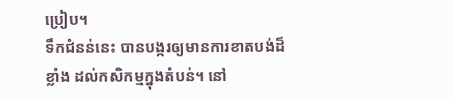ប្រៀប។
ទឹកជំនន់នេះ បានបង្ករឲ្យមានការខាតបង់ដ៏ខ្លាំង ដល់កសិកម្មក្នុងតំបន់។ នៅ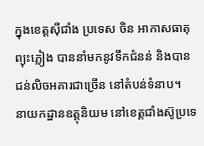ក្នុងខេត្តស៊ីជាំង ប្រទេស ចិន អាកាសធាតុព្យុះភ្លៀង បាននាំមកនូវទឹកជំនន់ និងបានជន់លិចអគារជាច្រើន នៅតំបន់ទំនាប។
នាយកដ្ឋានឧត្តុនិយម នៅខេត្តជាំងស៊ូប្រទេ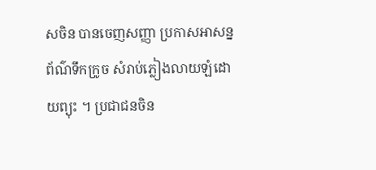សចិន បានចេញសញ្ញា ប្រកាសអាសន្ន ព័ណ៌ទឹកក្រូច សំរាប់ភ្លៀងលាយឡំដោយព្យុះ ។ ប្រជាជនចិន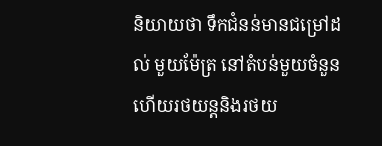និយាយថា ទឹកជំនន់មានជម្រៅដល់ មួយម៉ែត្រ នៅតំបន់មួយចំនួន ហើយរថយន្តនិងរថយ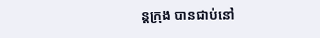ន្តក្រុង បានជាប់នៅ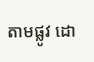តាមផ្លូវ ដោ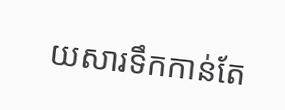យសារទឹកកាន់តែ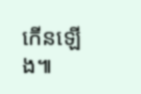កើនឡើង៕